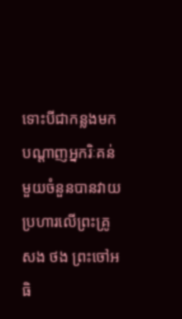ទោះបីជាកន្លងមកបណ្តាញអ្នករិៈគន់មួយចំនួនបានវាយប្រហារលើព្រះគ្រូ សង ថង ព្រះចៅអធិ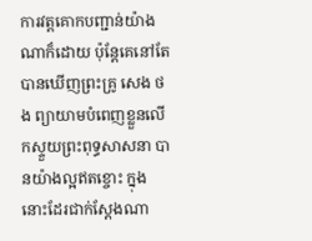ការវត្តគោកបញ្ជាន់យ៉ាងណាក៏ដោយ ប៉ុន្តែគេនៅតែបានឃើញព្រះគ្រូ សេង ថង ព្យាយាមបំពេញខ្លួនលើកស្ទួយព្រះពុទ្ធសាសនា បានយ៉ាងល្អឥតខ្ចោះ ក្នុង នោះដែរជាក់ស្តែងណា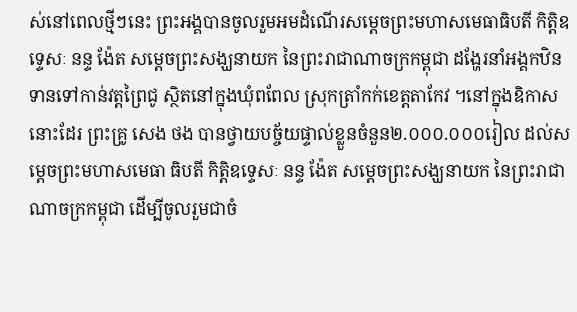ស់នៅពេលថ្មីៗនេះ ព្រះអង្គបានចូលរួមអមដំណើរសម្តេចព្រះមហាសមេធាធិបតី កិត្តិឧទេ្ទសៈ នន្ទ ង៉ែត សម្តេចព្រះសង្ឃនាយក នៃព្រះរាជាណាចក្រកម្ពុជា ដង្ហែរនាំអង្គកឋិនទានទៅកាន់វត្តព្រៃជូ ស្ថិតនៅក្នុងឃុំពពែល ស្រុកត្រាំកក់ខេត្តតាកែវ ។នៅក្នុងឧិកាសនោះដែរ ព្រះគ្រូ សេង ថង បានថ្វាយបច្ច័យផ្ទាល់ខ្លួនចំនួន២.០០០.០០០រៀល ដល់សម្តេចព្រះមហាសមេធា ធិបតី កិត្តិឧទេ្ទសៈ នន្ទ ង៉ែត សម្តេចព្រះសង្ឃនាយក នៃព្រះរាជាណាចក្រកម្ពុជា ដើម្បីចូលរួមជាចំ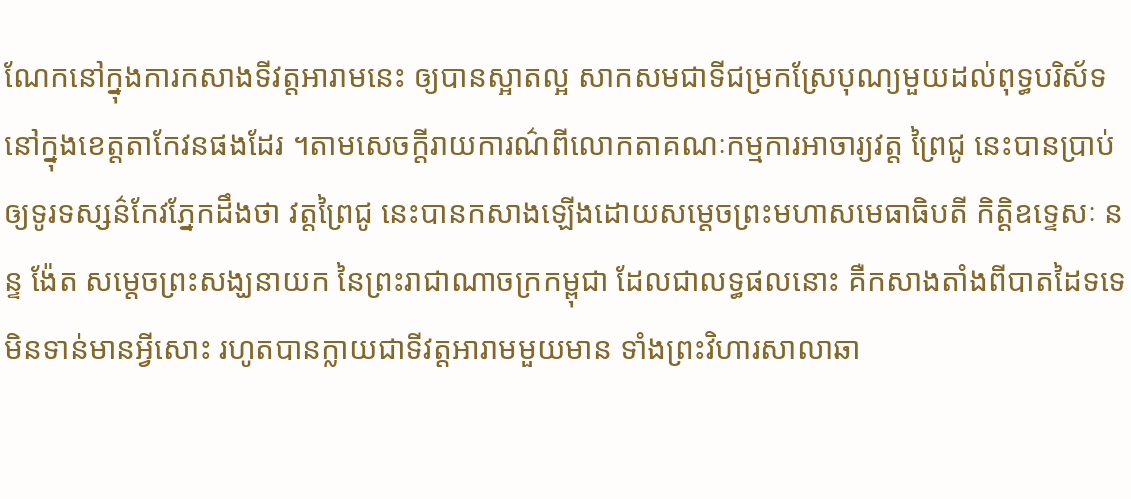ណែកនៅក្នុងការកសាងទីវត្តអារាមនេះ ឲ្យបានស្អាតល្អ សាកសមជាទីជម្រកស្រែបុណ្យមួយដល់ពុទ្ធបរិស័ទនៅក្នុងខេត្តតាកែវនផងដែរ ។តាមសេចក្តីរាយការណ៌ពីលោកតាគណៈកម្មការអាចារ្យវត្ត ព្រៃជូ នេះបានប្រាប់ឲ្យទូរទស្សន៌កែវភ្នែកដឹងថា វត្តព្រៃជូ នេះបានកសាងឡើងដោយសម្តេចព្រះមហាសមេធាធិបតី កិត្តិឧទេ្ទសៈ នន្ទ ង៉ែត សម្តេចព្រះសង្ឃនាយក នៃព្រះរាជាណាចក្រកម្ពុជា ដែលជាលទ្ធផលនោះ គឺកសាងតាំងពីបាតដៃទទេ មិនទាន់មានអ្វីសោះ រហូតបានក្លាយជាទីវត្តអារាមមួយមាន ទាំងព្រះវិហារសាលាឆា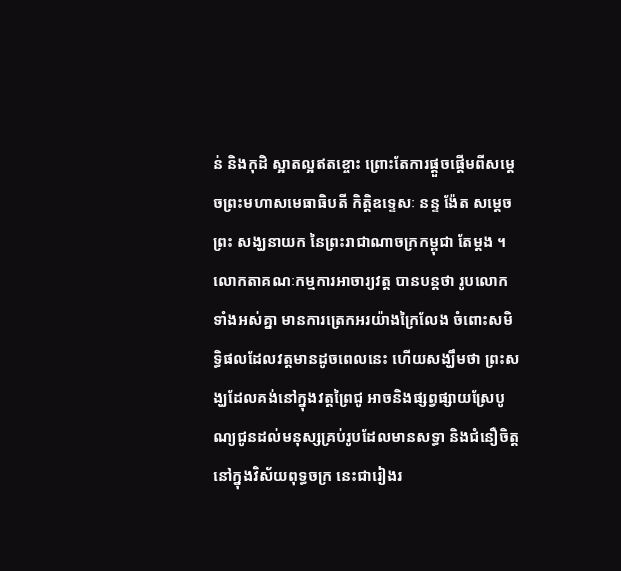ន់ និងកុដិ ស្អាតល្អឥតខ្ចោះ ព្រោះតែការផ្តួចផ្តើមពីសម្តេចព្រះមហាសមេធាធិបតី កិត្តិឧទេ្ទសៈ នន្ទ ង៉ែត សម្តេចព្រះ សង្ឃនាយក នៃព្រះរាជាណាចក្រកម្ពុជា តែម្តង ។លោកតាគណៈកម្មការអាចារ្យវត្ត បានបន្តថា រូបលោកទាំងអស់គ្នា មានការត្រេកអរយ៉ាងក្រៃលែង ចំពោះសមិទ្ធិផលដែលវត្តមានដូចពេលនេះ ហើយសង្ឃឹមថា ព្រះសង្ឃដែលគង់នៅក្នុងវត្តព្រៃជូ អាចនិងផ្សព្វផ្សាយស្រែបូណ្យជូនដល់មនុស្សគ្រប់រូបដែលមានសទ្ធា និងជំនឿចិត្តនៅក្នុងវិស័យពុទ្ធចក្រ នេះជារៀងរ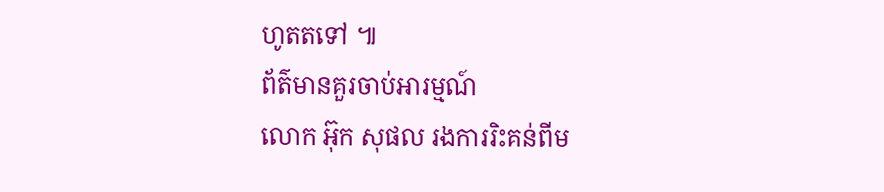ហូតតទៅ ៕
ព័ត៌មានគួរចាប់អារម្មណ៍
លោក អ៊ុក សុផល រងការរិះគន់ពីម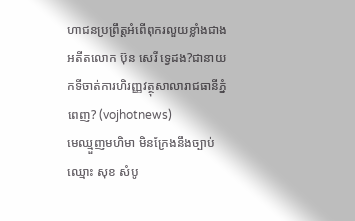ហាជនប្រព្រឹត្តអំពើពុករលួយខ្លាំងជាងអតីតលោក ប៊ុន សេរី ទ្វេដង?ជានាយកទីចាត់ការហិរញ្ញវត្ថុសាលារាជធានីភ្នំពេញ? (vojhotnews)
មេឈ្មួញមហិមា មិនក្រែងនឹងច្បាប់ឈ្មោះ សុខ សំបូ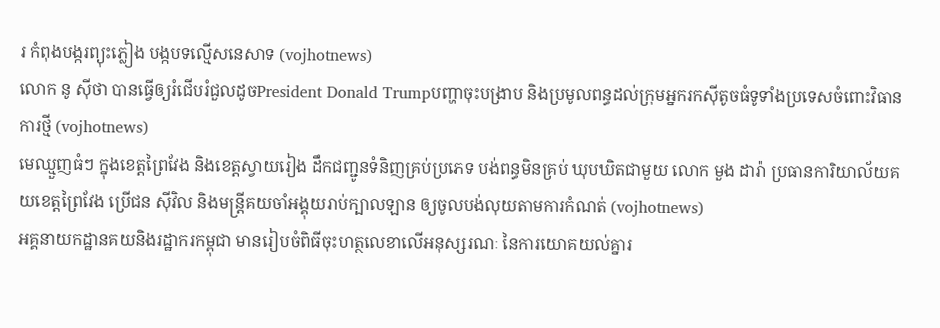រ កំពុងបង្ករព្យុះភ្លៀង បង្កបទល្មើសនេសាទ (vojhotnews)
លោក នូ សុីថា បានធ្វើឲ្យរំជើបរំជួលដូចPresident Donald Trumpបញ្ហាចុះបង្រាប និងប្រមូលពន្ធដល់ក្រុមអ្នករកស៊ីតូចធំទូទាំងប្រទេសចំពោះវិធានការថ្មី (vojhotnews)
មេឈ្មួញធំៗ ក្នុងខេត្តព្រៃវែង និងខេត្តស្វាយរៀង ដឹកជញ្ជូនទំនិញគ្រប់ប្រភេទ បង់ពន្ធមិនគ្រប់ ឃុបឃិតជាមួយ លោក មួង ដារ៉ា ប្រធានការិយាល័យគយខេត្តព្រៃវែង ប្រេីជន សុីវិល និងមន្ត្រីគយចាំអង្គុយរាប់ក្បាលឡាន ឲ្យចូលបង់លុយតាមការកំណត់ (vojhotnews)
អគ្គនាយកដ្ឋានគយនិងរដ្ឋាករកម្ពុជា មានរៀបចំពិធីចុះហត្ថលេខាលើអនុស្សរណៈ នៃការយោគយល់គ្នារ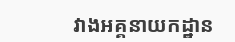វាងអគ្គនាយកដ្ឋាន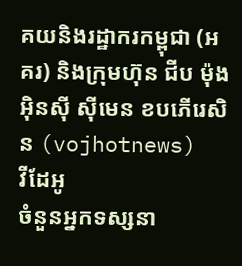គយនិងរដ្ឋាករកម្ពុជា (អគរ) និងក្រុមហ៊ុន ជីប ម៉ុង អ៊ិនស៊ី ស៊ីមេន ខបភើរេសិន (vojhotnews)
វីដែអូ
ចំនួនអ្នកទស្សនា